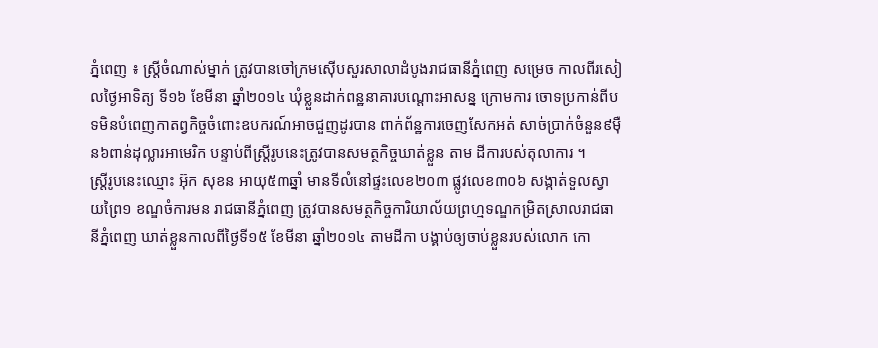ភ្នំពេញ ៖ ស្ត្រីចំណាស់ម្នាក់ ត្រូវបានចៅក្រមស៊ើបសួរសាលាដំបូងរាជធានីភ្នំពេញ សម្រេច កាលពីរសៀលថ្ងៃអាទិត្យ ទី១៦ ខែមីនា ឆ្នាំ២០១៤ ឃុំខ្លួនដាក់ពន្ឋនាគារបណ្តោះអាសន្ន ក្រោមការ ចោទប្រកាន់ពីបទមិនបំពេញកាតព្វកិច្ចចំពោះឧបករណ៍អាចជួញដូរបាន ពាក់ព័ន្ឋការចេញសែកអត់ សាច់ប្រាក់ចំនួន៩ម៉ឺន៦ពាន់ដុល្លារអាមេរិក បន្ទាប់ពីស្ត្រីរូបនេះត្រូវបានសមត្ថកិច្ចឃាត់ខ្លួន តាម ដីការបស់តុលាការ ។
ស្ត្រីរូបនេះឈ្មោះ អ៊ុក សុខន អាយុ៥៣ឆ្នាំ មានទីលំនៅផ្ទះលេខ២០៣ ផ្លូវលេខ៣០៦ សង្កាត់ទួលស្វាយព្រៃ១ ខណ្ឌចំការមន រាជធានីភ្នំពេញ ត្រូវបានសមត្ថកិច្ចការិយាល័យព្រហ្មទណ្ឌកម្រិតស្រាលរាជធានីភ្នំពេញ ឃាត់ខ្លួនកាលពីថ្ងៃទី១៥ ខែមីនា ឆ្នាំ២០១៤ តាមដីកា បង្គាប់ឲ្យចាប់ខ្លួនរបស់លោក កោ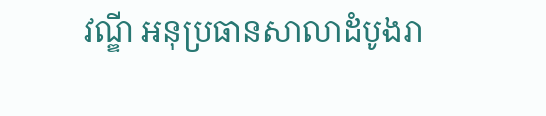វណ្ឌី អនុប្រធានសាលាដំបូងរា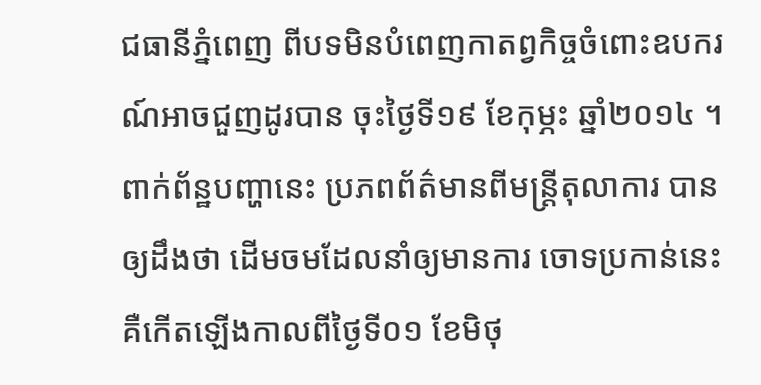ជធានីភ្នំពេញ ពីបទមិនបំពេញកាតព្វកិច្ចចំពោះឧបករណ៍អាចជួញដូរបាន ចុះថ្ងៃទី១៩ ខែកុម្ភះ ឆ្នាំ២០១៤ ។
ពាក់ព័ន្ឋបញ្ហានេះ ប្រភពព័ត៌មានពីមន្ត្រីតុលាការ បានឲ្យដឹងថា ដើមចមដែលនាំឲ្យមានការ ចោទប្រកាន់នេះ គឺកើតឡើងកាលពីថ្ងៃទី០១ ខែមិថុ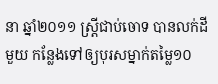នា ឆ្នាំ២០១១ ស្ត្រីជាប់ចោទ បានលក់ដីមួយ កន្លែងទៅឲ្យបុរសម្នាក់តម្លៃ១០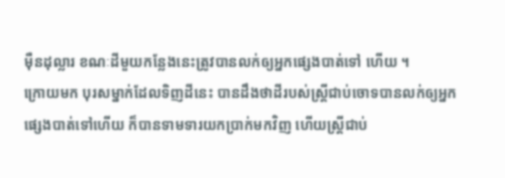ម៉ឺនដុល្លារ ខណៈដីមួយកន្លែងនេះត្រូវបានលក់ឲ្យអ្នកផ្សេងបាត់ទៅ ហើយ ។
ក្រោយមក បុរសម្នាក់ដែលទិញដីនេះ បានដឹងថាដីរបស់ស្ត្រីជាប់ចោទបានលក់ឲ្យអ្នក ផ្សេងបាត់ទៅហើយ ក៏បានទាមទារយកប្រាក់មកវិញ ហើយស្ត្រីជាប់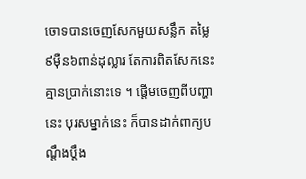ចោទបានចេញសែកមួយសន្លឹក តម្លៃ៩ម៉ឺន៦ពាន់ដុល្លារ តែការពិតសែកនេះគ្មានប្រាក់នោះទេ ។ ផ្តើមចេញពីបញ្ហានេះ បុរសម្នាក់នេះ ក៏បានដាក់ពាក្យបណ្តឹងប្តឹង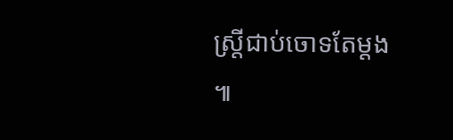ស្ត្រីជាប់ចោទតែម្តង ៕